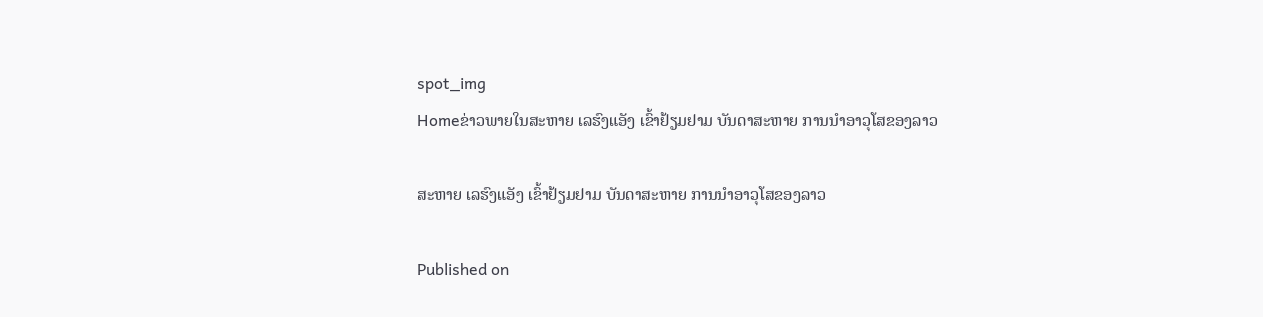spot_img
Homeຂ່າວພາຍໃນສະຫາຍ ເລຮົງແອັງ ເຂົ້າຢ້ຽມຢາມ ບັນດາສະຫາຍ ການນຳອາວຸໂສຂອງລາວ

ສະຫາຍ ເລຮົງແອັງ ເຂົ້າຢ້ຽມຢາມ ບັນດາສະຫາຍ ການນຳອາວຸໂສຂອງລາວ

Published on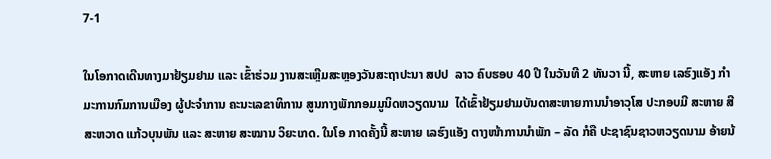7-1

ໃນໂອກາດເດີນທາງມາຢ້ຽມຢາມ ແລະ ເຂົ້າຮ່ວມ ງານສະເຫຼີມສະຫຼອງວັນສະຖາປະນາ ສປປ  ລາວ ຄົບຮອບ 40 ປີ ໃນວັນທີ 2 ທັນວາ ນີ້, ສະຫາຍ ເລຮົງແອັງ ກຳມະການກົມການເມືອງ ຜູ້ປະຈຳການ ຄະນະເລຂາທິການ ສູນກາງພັກກອມມູນິດຫວຽດນາມ  ໄດ້ເຂົ້າຢ້ຽມຢາມບັນດາສະຫາຍການນຳອາວຸໂສ ປະກອບມີ ສະຫາຍ ສີສະຫວາດ ແກ້ວບຸນພັນ ແລະ ສະຫາຍ ສະໝານ ວິຍະເກດ. ໃນໂອ ກາດຄັ້ງນີ້ ສະຫາຍ ເລຮົງແອັງ ຕາງໜ້າການນຳພັກ – ລັດ ກໍຄື ປະຊາຊົນຊາວຫວຽດນາມ ອ້າຍນ້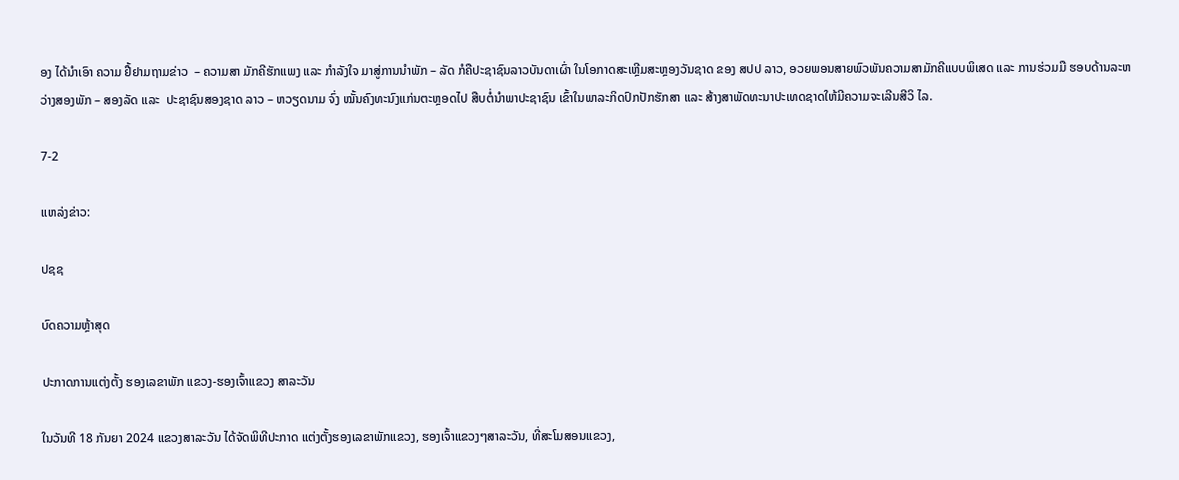ອງ ໄດ້ນຳເອົາ ຄວາມ ຢື້ຢາມຖາມຂ່າວ  – ຄວາມສາ ມັກຄີຮັກແພງ ແລະ ກຳລັງໃຈ ມາສູ່ການນຳພັກ – ລັດ ກໍຄືປະຊາຊົນລາວບັນດາເຜົ່າ ໃນໂອກາດສະເຫຼີມສະຫຼອງວັນຊາດ ຂອງ ສປປ ລາວ, ອວຍພອນສາຍພົວພັນຄວາມສາມັກຄີແບບພິເສດ ແລະ ການຮ່ວມມື ຮອບດ້ານລະຫວ່າງສອງພັກ – ສອງລັດ ແລະ  ປະຊາຊົນສອງຊາດ ລາວ – ຫວຽດນາມ ຈົ່ງ ໝັ້ນຄົງທະນົງແກ່ນຕະຫຼອດໄປ ສືບຕໍ່ນຳພາປະຊາຊົນ ເຂົ້າໃນພາລະກິດປົກປັກຮັກສາ ແລະ ສ້າງສາພັດທະນາປະເທດຊາດໃຫ້ມີຄວາມຈະເລີນສີວິ ໄລ.

7-2

ແຫລ່ງຂ່າວ:

ປຊຊ

ບົດຄວາມຫຼ້າສຸດ

ປະກາດການແຕ່ງຕັ້ງ ຮອງເລຂາພັກ ແຂວງ-ຮອງເຈົ້າແຂວງ ສາລະວັນ

ໃນວັນທີ 18 ກັນຍາ 2024 ແຂວງສາລະວັນ ໄດ້ຈັດພິທີປະກາດ ແຕ່ງຕັ້ງຮອງເລຂາພັກແຂວງ, ຮອງເຈົ້າແຂວງໆສາລະວັນ, ທີ່ສະໂມສອນແຂວງ,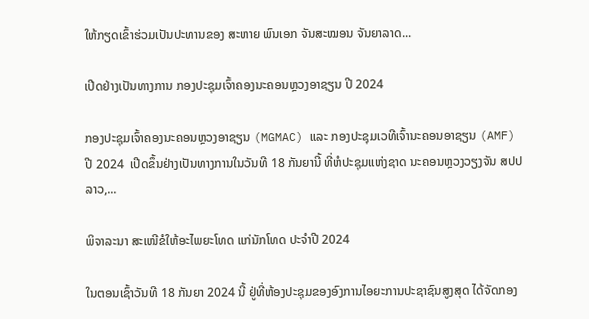ໃຫ້ກຽດເຂົ້າຮ່ວມເປັນປະທານຂອງ ສະຫາຍ ພົນເອກ ຈັນສະໝອນ ຈັນຍາລາດ...

ເປີດຢ່າງເປັນທາງການ ກອງປະຊຸມເຈົ້າຄອງນະຄອນຫຼວງອາຊຽນ ປີ 2024

ກອງປະຊຸມເຈົ້າຄອງນະຄອນຫຼວງອາຊຽນ (MGMAC) ແລະ ກອງປະຊຸມເວທີເຈົ້ານະຄອນອາຊຽນ (AMF) ປີ 2024  ເປີດຂຶ້ນຢ່າງເປັນທາງການໃນວັນທີ 18 ກັນຍານີ້ ທີ່ຫໍປະຊຸມແຫ່ງຊາດ ນະຄອນຫຼວງວຽງຈັນ ສປປ ລາວ,...

ພິຈາລະນາ ສະເໜີຂໍໃຫ້ອະໄພຍະໂທດ ແກ່ນັກໂທດ ປະຈໍາປີ 2024

ໃນຕອນເຊົ້າວັນທີ 18 ກັນຍາ 2024 ນີ້ ຢູ່ທີ່ຫ້ອງປະຊຸມຂອງອົງການໄອຍະການປະຊາຊົນສູງສຸດ ໄດ້ຈັດກອງ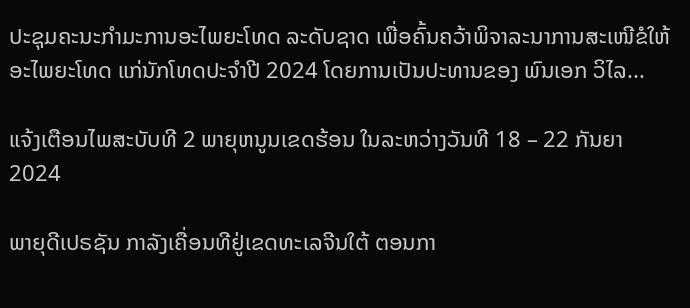ປະຊຸມຄະນະກໍາມະການອະໄພຍະໂທດ ລະດັບຊາດ ເພື່ອຄົ້ນຄວ້າພິຈາລະນາການສະເໜີຂໍໃຫ້ອະໄພຍະໂທດ ແກ່ນັກໂທດປະຈໍາປີ 2024 ໂດຍການເປັນປະທານຂອງ ພົນເອກ ວິໄລ...

ແຈ້ງເຕືອນໄພສະບັບທີ 2 ພາຍຸຫນູນເຂດຮ້ອນ ໃນລະຫວ່າງວັນທີ 18 – 22 ກັນຍາ 2024

ພາຍຸດີເປຣຊັນ ກາລັງເຄື່ອນທີຢູ່ເຂດທະເລຈີນໃຕ້ ຕອນກາ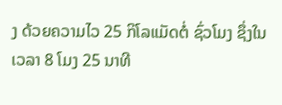ງ ດ້ວຍຄວາມໄວ 25 ກິໂລແມັດຕໍ່ ຊົ່ວໂມງ ຊຶ່ງໃນເວລາ 8 ໂມງ 25 ນາທີ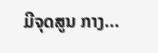ມີຈຸດສູນ ກາງ...